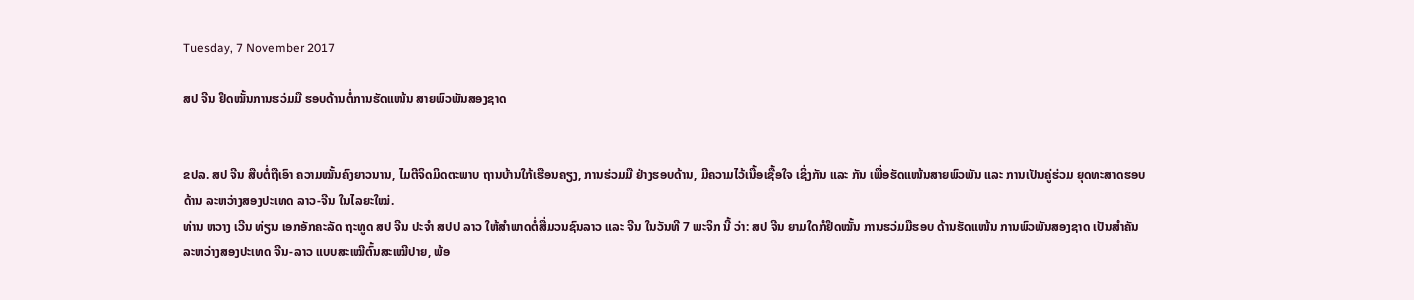Tuesday, 7 November 2017

ສປ ຈີນ ຢຶດໝັ້ນການຮວ່ມມື ຮອບດ້ານຕໍ່ການຮັດແໜ້ນ ສາຍພົວພັນສອງຊາດ


ຂປລ. ສປ ຈີນ ສືບຕໍ່ຖືເອົາ ຄວາມໝັ້ນຄົງຍາວນານ, ໄມຕີຈິດມິດຕະພາບ ຖານບ້ານໃກ້ເຮືອນຄຽງ, ການຮ່ວມມື ຢ່າງຮອບດ້ານ, ມີຄວາມໄວ້ເນື້ອເຊື້ອໃຈ ເຊິ່ງກັນ ແລະ ກັນ ເພື່ອຮັດແໜ້ນສາຍພົວພັນ ແລະ ການເປັນຄູ່ຮ່ວມ ຍຸດທະສາດຮອບດ້ານ ລະຫວ່າງສອງປະເທດ ລາວ-ຈີນ ໃນໄລຍະໃໝ່.
ທ່ານ ຫວາງ ເວີນ ທ່ຽນ ເອກອັກຄະລັດ ຖະທູດ ສປ ຈີນ ປະຈຳ ສປປ ລາວ ໃຫ້ສຳພາດຕໍ່ສື່ມວນຊົນລາວ ແລະ ຈີນ ໃນວັນທີ 7 ພະຈິກ ນີ້ ວ່າ: ສປ ຈີນ ຍາມໃດກໍຢຶດໝັ້ນ ການຮວ່ມມືຮອບ ດ້ານຮັດແໜ້ນ ການພົວພັນສອງຊາດ ເປັນສຳຄັນ ລະຫວ່າງສອງປະເທດ ຈີນ-ລາວ ແບບສະເໝີຕົ້ນສະເໝີປາຍ, ພ້ອ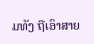ມທັງ ຖືເອົາສາຍ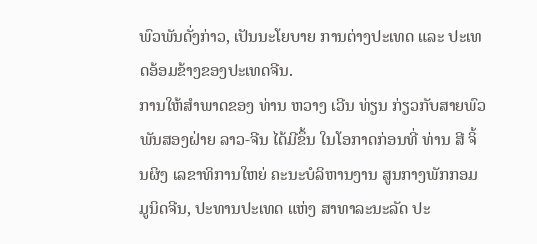ພົວພັນດັ່ງກ່າວ, ເປັນນະໂຍບາຍ ການຕ່າງປະເທດ ແລະ ປະເທດອ້ອມຂ້າງຂອງປະເທດຈີນ.
ການໃຫ້ສຳພາດຂອງ ທ່ານ ຫວາງ ເວີນ ທ່ຽນ ກ່ຽວກັບສາຍພົວພັນສອງຝ່າຍ ລາວ-ຈີນ ໄດ້ມີຂຶ້ນ ໃນໂອກາດກ່ອນທີ່ ທ່ານ ສີ ຈິ້ນຜິງ ເລຂາທິການໃຫຍ່ ຄະນະບໍລິຫານງານ ສູນກາງພັກກອມມູນິດຈີນ, ປະທານປະເທດ ແຫ່ງ ສາທາລະນະລັດ ປະ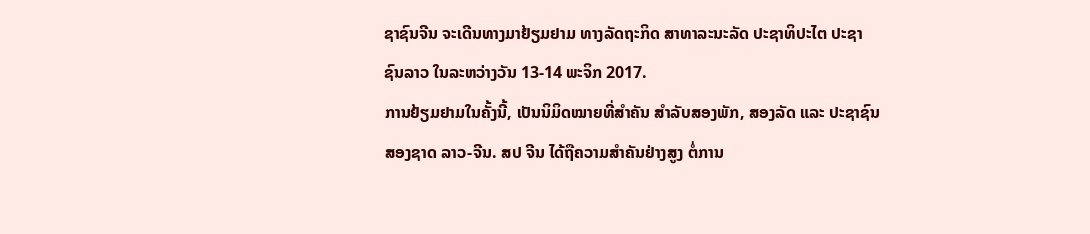ຊາຊົນຈີນ ຈະເດີນທາງມາຢ້ຽມຢາມ ທາງລັດຖະກິດ ສາທາລະນະລັດ ປະຊາທິປະໄຕ ປະຊາຊົນລາວ ໃນລະຫວ່າງວັນ 13-14 ພະຈິກ 2017.
ການຢ້ຽມຢາມໃນຄັ້ງນີ້, ເປັນນິມິດໝາຍທີ່ສຳຄັນ ສຳລັບສອງພັກ, ສອງລັດ ແລະ ປະຊາຊົນສອງຊາດ ລາວ-ຈີນ. ສປ ຈີນ ໄດ້ຖືຄວາມສຳຄັນຢ່າງສູງ ຕໍ່ການ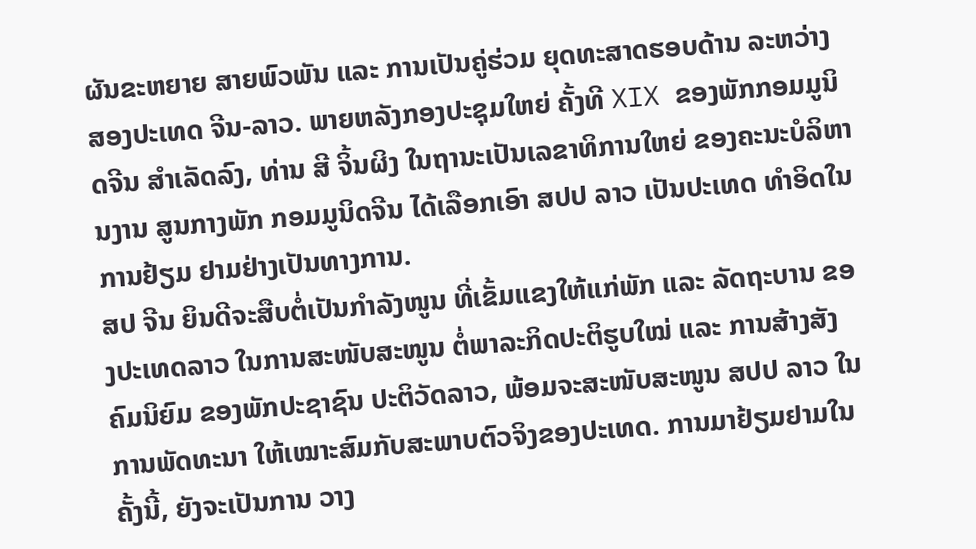ຜັນຂະຫຍາຍ ສາຍພົວພັນ ແລະ ການເປັນຄູ່ຮ່ວມ ຍຸດທະສາດຮອບດ້ານ ລະຫວ່າງ ສອງປະເທດ ຈີນ-ລາວ. ພາຍຫລັງກອງປະຊຸມໃຫຍ່ ຄັ້ງທີ XIX ຂອງພັກກອມມູນິດຈີນ ສໍາເລັດລົງ, ທ່ານ ສີ ຈິ້ນຜິງ ໃນຖານະເປັນເລຂາທິການໃຫຍ່ ຂອງຄະນະບໍລິຫານງານ ສູນກາງພັກ ກອມມູນິດຈີນ ໄດ້ເລືອກເອົາ ສປປ ລາວ ເປັນປະເທດ ທຳອິດໃນການຢ້ຽມ ຢາມຢ່າງເປັນທາງການ.
ສປ ຈີນ ຍິນດີຈະສືບຕໍ່ເປັນກຳລັງໜູນ ທີ່ເຂັ້ມແຂງໃຫ້ແກ່ພັກ ແລະ ລັດຖະບານ ຂອງປະເທດລາວ ໃນການສະໜັບສະໜູນ ຕໍ່ພາລະກິດປະຕິຮູບໃໝ່ ແລະ ການສ້າງສັງຄົມນິຍົມ ຂອງພັກປະຊາຊົນ ປະຕິວັດລາວ, ພ້ອມຈະສະໜັບສະໜູນ ສປປ ລາວ ໃນການພັດທະນາ ໃຫ້ເໝາະສົມກັບສະພາບຕົວຈິງຂອງປະເທດ. ການມາຢ້ຽມຢາມໃນຄັ້ງນີ້, ຍັງຈະເປັນການ ວາງ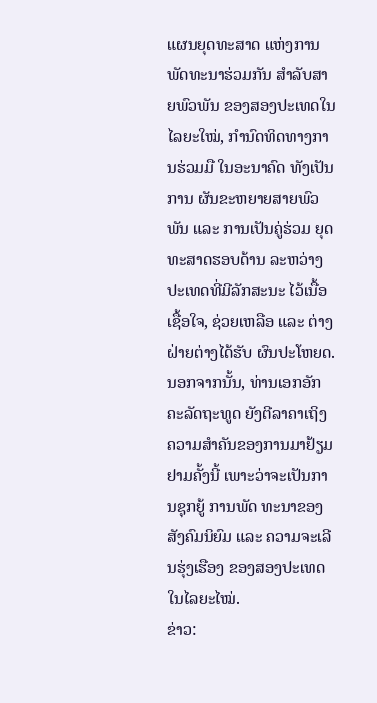ແຜນຍຸດທະສາດ ແຫ່ງການພັດທະນາຮ່ວມກັນ ສຳລັບສາຍພົວພັນ ຂອງສອງປະເທດໃນໄລຍະໃໝ່, ກຳນົດທິດທາງການຮ່ວມມື ໃນອະນາຄົດ ທັງເປັນການ ຜັນຂະຫຍາຍສາຍພົວພັນ ແລະ ການເປັນຄູ່ຮ່ວມ ຍຸດທະສາດຮອບດ້ານ ລະຫວ່າງ ປະເທດທີ່ມີລັກສະນະ ໄວ້ເນື້ອເຊື້ອໃຈ, ຊ່ວຍເຫລືອ ແລະ ຕ່າງຝ່າຍຕ່າງໄດ້ຮັບ ຜົນປະໂຫຍດ. ນອກຈາກນັ້ນ, ທ່ານເອກອັກຄະລັດຖະທູດ ຍັງຕີລາຄາເຖິງ ຄວາມສຳຄັນຂອງການມາຢ້ຽມຢາມຄັ້ງນີ້ ເພາະວ່າຈະເປັນການຊຸກຍູ້ ການພັດ ທະນາຂອງສັງຄົມນິຍົມ ແລະ ຄວາມຈະເລີນຮຸ່ງເຮືອງ ຂອງສອງປະເທດ ໃນໄລຍະໄໝ່.
ຂ່າວ: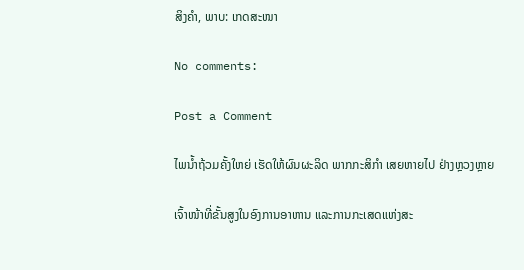ສິງຄຳ, ພາບ: ເກດສະໜາ

No comments:

Post a Comment

ໄພນ້ຳຖ້ວມຄັ້ງໃຫຍ່ ເຮັດໃຫ້ຜົນຜະລິດ ພາກກະສິກຳ ເສຍຫາຍໄປ ຢ່າງຫຼວງຫຼາຍ

ເຈົ້າໜ້າທີ່ຂັ້ນສູງໃນອົງການອາຫານ ແລະການກະເສດແຫ່ງສະ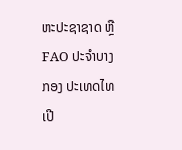ຫະປະຊາຊາດ ຫຼື FAO ປະຈຳບາງກອງ ປະເທດໄທ ເປີ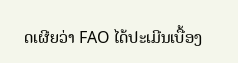ດເຜີຍວ່າ FAO ໄດ້ປະເມີນເບື້ອງ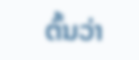ຕົ້ນວ່າ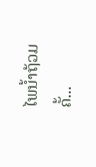ໄພນ້ຳຖ້ວມຄັ້...